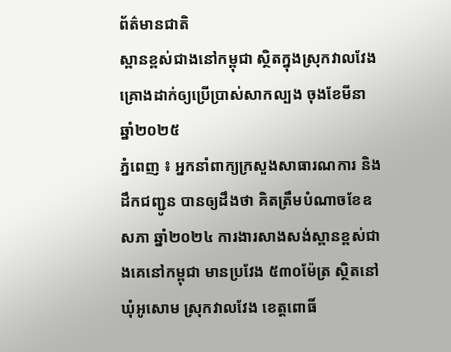ព័ត៌មានជាតិ
ស្ពានខ្ពស់ជាងនៅកម្ពុជា ស្ថិតក្នុងស្រុកវាលវែង គ្រោងដាក់ឲ្យប្រើប្រាស់សាកល្បង ចុងខែមីនា ឆ្នាំ២០២៥
ភ្នំពេញ ៖ អ្នកនាំពាក្យក្រសួងសាធារណការ និងដឹកជញ្ជូន បានឲ្យដឹងថា គិតត្រឹមបំណាចខែឧសភា ឆ្នាំ២០២៤ ការងារសាងសង់ស្ពានខ្ពស់ជាងគេនៅកម្ពុជា មានប្រវែង ៥៣០ម៉ែត្រ ស្ថិតនៅឃុំអូសោម ស្រុកវាលវែង ខេត្តពោធិ៍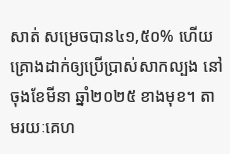សាត់ សម្រេចបាន៤១,៥០% ហើយគ្រោងដាក់ឲ្យប្រើប្រាស់សាកល្បង នៅចុងខែមីនា ឆ្នាំ២០២៥ ខាងមុខ។ តាមរយៈគេហ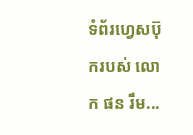ទំព័រហ្វេសប៊ុករបស់ លោក ផន រឹម...